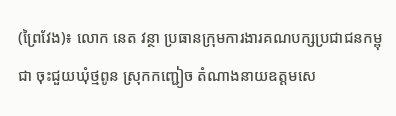(ព្រៃវែង)៖ លោក នេត វន្ថា ប្រធានក្រុមការងារគណបក្សប្រជាជនកម្ពុជា ចុះជួយឃុំថ្មពូន ស្រុកកញ្ជៀច តំណាងនាយឧត្តមសេ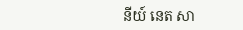នីយ៍ នេត សា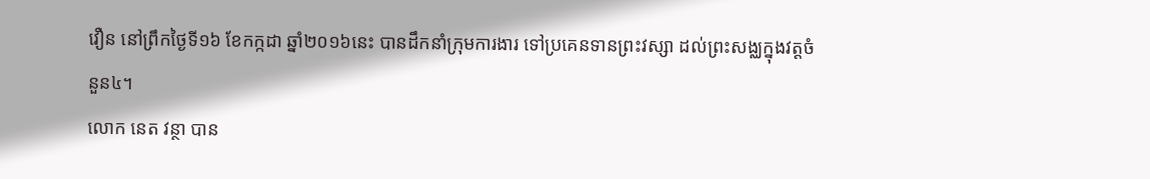វឿន នៅព្រឹកថ្ងៃទី១៦ ខែកក្កដា ឆ្នាំ២០១៦នេះ បានដឹកនាំក្រុមការងារ ទៅប្រគេនទានព្រះវស្សា ដល់ព្រះសង្ឈក្នុងវត្តចំនួន៤។
លោក នេត វន្ថា បាន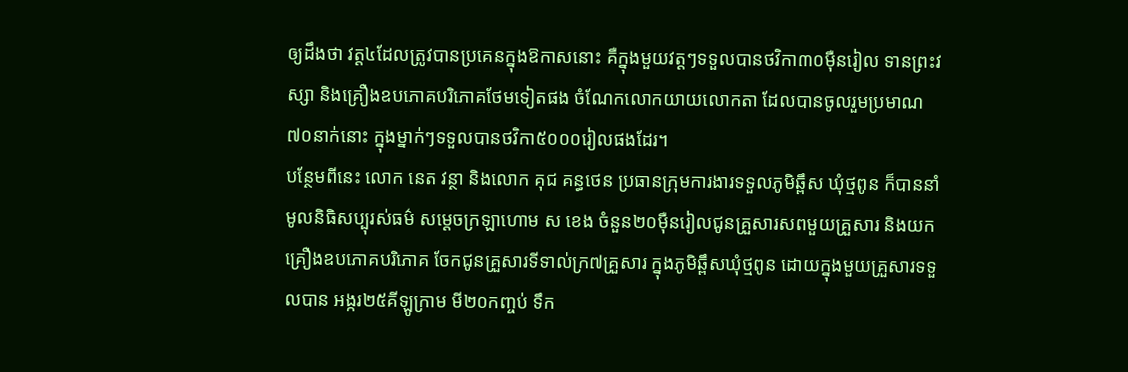ឲ្យដឹងថា វត្ត៤ដែលត្រូវបានប្រគេនក្នុងឱកាសនោះ គឺក្នុងមួយវត្តៗទទួលបានថវិកា៣០ម៉ឺនរៀល ទានព្រះវស្សា និងគ្រឿងឧបភោគបរិភោគថែមទៀតផង ចំណែកលោកយាយលោកតា ដែលបានចូលរួមប្រមាណ៧០នាក់នោះ ក្នុងម្នាក់ៗទទួលបានថវិកា៥០០០រៀលផងដែរ។
បន្ថែមពីនេះ លោក នេត វន្ថា និងលោក គុជ គន្ធថេន ប្រធានក្រុមការងារទទួលភូមិឆ្ពឹស ឃុំថ្មពូន ក៏បាននាំមូលនិធិសប្បុរស់ធម៌ សម្តេចក្រឡាហោម ស ខេង ចំនួន២០ម៉ឺនរៀលជូនគ្រួសារសពមួយគ្រួសារ និងយកគ្រឿងឧបភោគបរិភោគ ចែកជូនគ្រួសារទីទាល់ក្រ៧គ្រួសារ ក្នុងភូមិឆ្ពឹសឃុំថ្មពូន ដោយក្នុងមួយគ្រួសារទទួលបាន អង្ករ២៥គីឡូក្រាម មី២០កញ្ចប់ ទឹក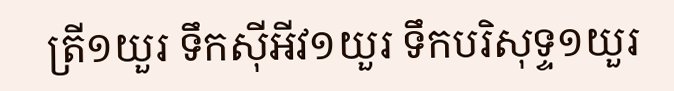ត្រី១យួរ ទឹកស៊ីអីវ១យួរ ទឹកបរិសុទ្ទ១យួរ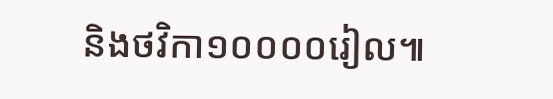និងថវិកា១០០០០រៀល៕